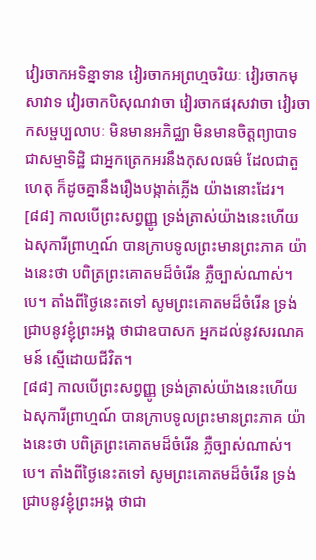វៀរចាកអទិន្នាទាន វៀរចាកអព្រហ្មចរិយៈ វៀរចាកមុសាវាទ វៀរចាកបិសុណវាចា វៀរចាកផរុសវាចា វៀរចាកសម្ផប្បលាបៈ មិនមានអភិជ្ឈា មិនមានចិត្តព្យាបាទ ជាសម្មាទិដ្ឋិ ជាអ្នកត្រេកអរនឹងកុសលធម៌ ដែលជាតួហេតុ ក៏ដូចគ្នានឹងរឿងបង្កាត់ភ្លើង យ៉ាងនោះដែរ។
[៨៨] កាលបើព្រះសព្វញ្ញូ ទ្រង់ត្រាស់យ៉ាងនេះហើយ ឯសុការីព្រាហ្មណ៍ បានក្រាបទូលព្រះមានព្រះភាគ យ៉ាងនេះថា បពិត្រព្រះគោតមដ៏ចំរើន ភ្លឺច្បាស់ណាស់។បេ។ តាំងពីថ្ងៃនេះតទៅ សូមព្រះគោតមដ៏ចំរើន ទ្រង់ជ្រាបនូវខ្ញុំព្រះអង្គ ថាជាឧបាសក អ្នកដល់នូវសរណគមន៍ ស្មើដោយជីវិត។
[៨៨] កាលបើព្រះសព្វញ្ញូ ទ្រង់ត្រាស់យ៉ាងនេះហើយ ឯសុការីព្រាហ្មណ៍ បានក្រាបទូលព្រះមានព្រះភាគ យ៉ាងនេះថា បពិត្រព្រះគោតមដ៏ចំរើន ភ្លឺច្បាស់ណាស់។បេ។ តាំងពីថ្ងៃនេះតទៅ សូមព្រះគោតមដ៏ចំរើន ទ្រង់ជ្រាបនូវខ្ញុំព្រះអង្គ ថាជា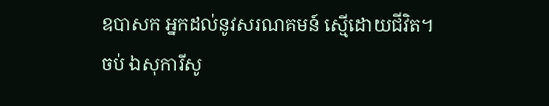ឧបាសក អ្នកដល់នូវសរណគមន៍ ស្មើដោយជីវិត។
ចប់ ឯសុការីសូ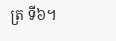ត្រ ទី៦។